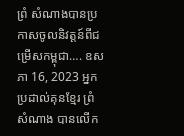ព្រំ សំណាងបានប្រកាសចូលនិវត្តន៍ពីជម្រើសកម្ពុជា…. ឧសភា 16, 2023 អ្នកប្រដាល់គុនខ្មែរ ព្រំ សំណាង បានលើក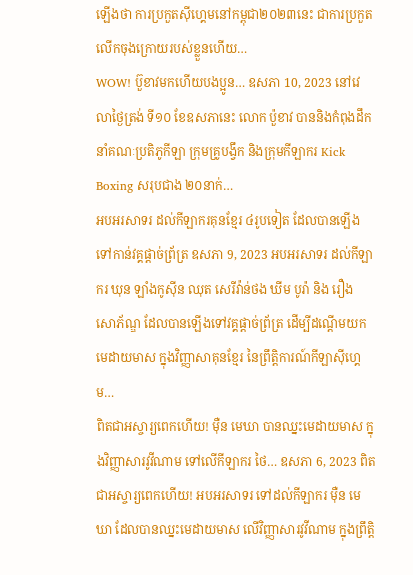ឡើងថា ការប្រកួតស៊ីហ្គេមនៅកម្ពុជា២០២៣នេះ ជាការប្រកួតលើកចុងក្រោយរបស់ខ្លួនហើយ…
WOW! ប៊ួខាវមកហើយបងប្អូន… ឧសភា 10, 2023 នៅវេលាថ្ងៃត្រង់ ទី១០ ខែឧសភានេះ លោក ប៉ួខាវ បាននិងកំពុងដឹកនាំគណៈប្រតិភូកីឡា ក្រុមគ្រូបង្វឹក និងក្រុមកីឡាករ Kick Boxing សរុបជាង ២០នាក់…
អបអរសាទរ ដល់កីឡាករគុនខ្មែរ ៤រូបទៀត ដែលបានឡើងទៅកាន់វគ្គផ្តាច់ព្រ័ត្រ ឧសភា 9, 2023 អបអរសាទរ ដល់កីឡាករ ឃុន ឡាំងកូស៊ីន ឈុត សេរីវ៉ាន់ថង ឃីម បូរ៉ា និង រឿង សោភ័ណ្ឌ ដែលបានឡើងទៅវគ្គផ្តាច់ព្រ័ត្រ ដើម្បីដណ្ដើមយកមេដាយមាស ក្នុងវិញ្ញាសាគុនខ្មែរ នៃព្រឹត្តិការណ៍កីឡាស៊ីហ្គេម…
ពិតជាអស្ចារ្យពេកហើយ! មុឺន មេឃា បានឈ្នះមេដាយមាស ក្នុងវិញ្ញាសារវូវីណាម ទៅលើកីឡាករ ថៃ… ឧសភា 6, 2023 ពិតជាអស្ចារ្យពេកហើយ! អបអរសាទរ ទៅដល់កីឡាករ មុឺន មេឃា ដែលបានឈ្នះមេដាយមាស លើវិញ្ញាសារវូវីណាម ក្នុងព្រឹត្តិ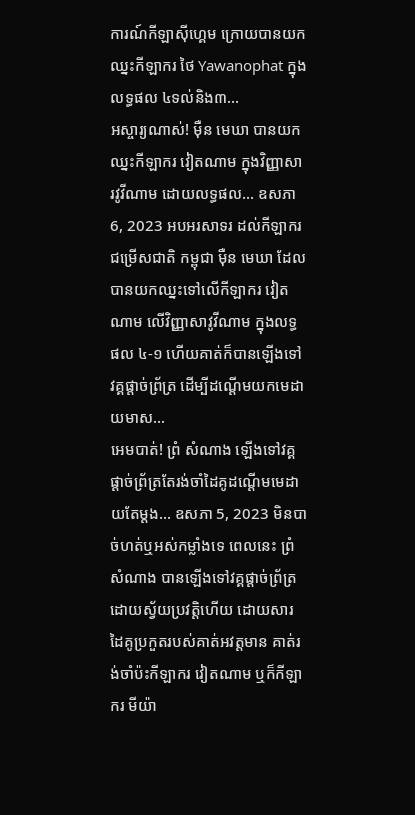ការណ៍កីឡាស៊ីហ្គេម ក្រោយបានយកឈ្នះកីឡាករ ថៃ Yawanophat ក្នុងលទ្ធផល ៤ទល់និង៣…
អស្ចារ្យណាស់! មុឺន មេឃា បានយកឈ្នះកីឡាករ វៀតណាម ក្នុងវិញ្ញាសារវូវីណាម ដោយលទ្ធផល… ឧសភា 6, 2023 អបអរសាទរ ដល់កីឡាករជម្រើសជាតិ កម្ពុជា មុឺន មេឃា ដែលបានយកឈ្នះទៅលើកីឡាករ វៀតណាម លើវិញ្ញាសាវូវីណាម ក្នុងលទ្ធផល ៤-១ ហើយគាត់ក៏បានឡើងទៅវគ្គផ្ដាច់ព្រ័ត្រ ដើម្បីដណ្តើមយកមេដាយមាស…
អេមបាត់! ព្រំ សំណាង ឡើងទៅវគ្គផ្ដាច់ព្រ័ត្រតែរង់ចាំដៃគូដណ្តើមមេដាយតែម្ដង… ឧសភា 5, 2023 មិនបាច់ហត់ឬអស់កម្លាំងទេ ពេលនេះ ព្រំ សំណាង បានឡើងទៅវគ្គផ្ដាច់ព្រ័ត្រដោយស្វ័យប្រវត្តិហើយ ដោយសារដៃគូប្រកួតរបស់គាត់អវត្តមាន គាត់រង់ចាំប៉ះកីឡាករ វៀតណាម ឬក៏កីឡាករ មីយ៉ា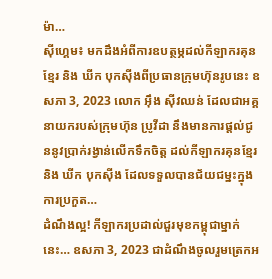ម៉ា…
ស៊ីហ្គេម៖ មកដឹងអំពីការឧបត្ថម្ភដល់កីឡាករគុនខ្មែរ និង ឃីក បុកស៊ីងពីប្រធានក្រុមហ៊ុនរូបនេះ ឧសភា 3, 2023 លោក អុឹង ស៊ីវឈន់ ដែលជាអគ្គនាយករបស់ក្រុមហ៊ុន ប្រូវីដា នឹងមានការផ្តល់ជូននូវប្រាក់រង្វាន់លើកទឹកចិត្ត ដល់កីឡាករគុនខ្មែរ និង ឃីក បុកស៊ីង ដែលទទួលបានជ័យជម្នះក្នុងការប្រកួត…
ដំណឹងល្អ! កីឡាករប្រដាល់ជួរមុខកម្ពុជាម្នាក់នេះ… ឧសភា 3, 2023 ជាដំណឹងចូលរួមត្រេកអ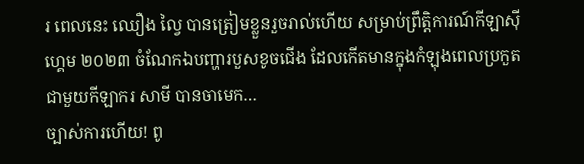រ ពេលនេះ ឈឿង ល្វៃ បានត្រៀមខ្លួនរួចរាល់ហើយ សម្រាប់ព្រឹត្តិការណ៍កីឡាស៊ីហ្គេម ២០២៣ ចំណែកឯបញ្ហារបួសខូចជេីង ដែលកើតមានក្នុងកំឡុងពេលប្រកួតជាមួយកីឡាករ សាមី បានចាមេក…
ច្បាស់ការហើយ! ពូ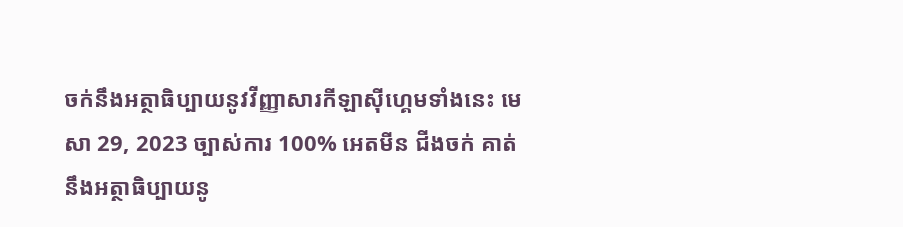ចក់នឹងអត្ថាធិប្បាយនូវវីញ្ញាសារកីឡាស៊ីហ្គេមទាំងនេះ មេសា 29, 2023 ច្បាស់ការ 100% អេតមីន ជីងចក់ គាត់នឹងអត្ថាធិប្បាយនូ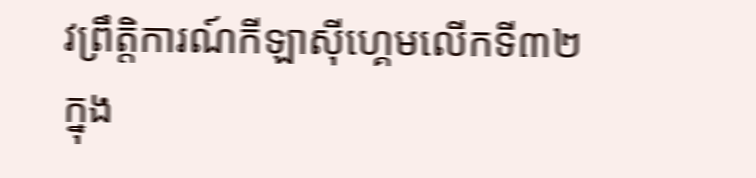វព្រឹត្តិការណ៍កីឡាស៊ីហ្គេមលើកទី៣២ ក្នុង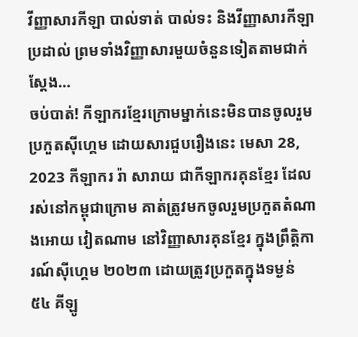វីញ្ញាសារកីឡា បាល់ទាត់ បាល់ទះ និងវីញ្ញាសារកីឡាប្រដាល់ ព្រមទាំងវិញ្ញាសារមួយចំនួនទៀតតាមជាក់ស្តែង…
ចប់បាត់! កីឡាករខ្មែរក្រោមម្នាក់នេះមិនបានចូលរួមប្រកួតស៊ីហ្គេម ដោយសារជួបរឿងនេះ មេសា 28, 2023 កីឡាករ រ៉ា សារាយ ជាកីឡាករគុនខ្មែរ ដែលរស់នៅកម្ពុជាក្រោម គាត់ត្រូវមកចូលរួមប្រកួតតំណាងអោយ វៀតណាម នៅវិញ្ញាសារគុនខ្មែរ ក្នុងព្រឹត្តិការណ៍ស៊ីហ្គេម ២០២៣ ដោយត្រូវប្រកួតក្នុងទម្ងន់ ៥៤ គីឡូ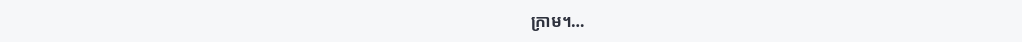ក្រាម។…